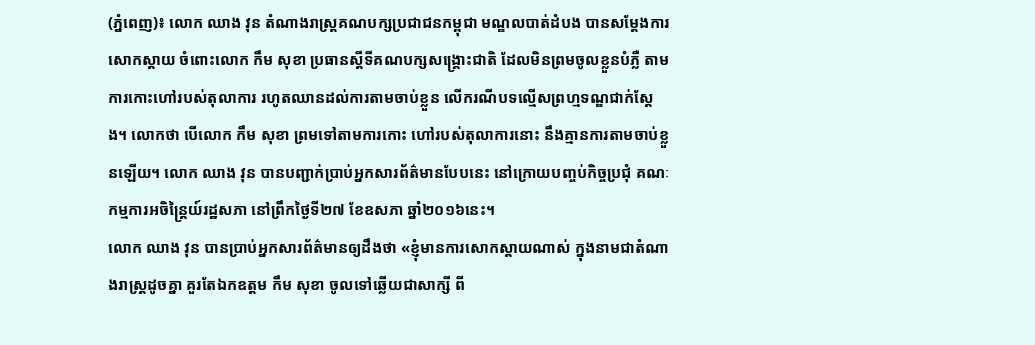(ភ្នំពេញ)៖ លោក ឈាង វុន តំណាងរាស្រ្តគណបក្សប្រជាជនកម្ពុជា មណ្ឌលបាត់ដំបង បានសម្តែងការសោកស្តាយ ចំពោះលោក កឹម សុខា ប្រធានស្តីទីគណបក្សសង្រ្គោះជាតិ ដែលមិនព្រមចូលខ្លួនបំភ្លឺ តាមការកោះហៅរបស់តុលាការ រហូតឈានដល់ការតាមចាប់ខ្លួន លើករណីបទល្មើសព្រហ្មទណ្ឌជាក់ស្តែង។ លោកថា បើលោក កឹម សុខា ព្រមទៅតាមការកោះ ហៅរបស់តុលាការនោះ នឹងគ្មានការតាមចាប់ខ្លួនឡើយ។ លោក ឈាង វុន បានបញ្ជាក់ប្រាប់អ្នកសារព័ត៌មានបែបនេះ នៅក្រោយបញ្ចប់កិច្ចប្រជុំ គណៈកម្មការអចិន្រ្តៃយ៍រដ្ឋសភា នៅព្រឹកថ្ងៃទី២៧ ខែឧសភា ឆ្នាំ២០១៦នេះ។
លោក ឈាង វុន បានប្រាប់អ្នកសារព័ត៌មានឲ្យដឹងថា «ខ្ញុំមានការសោកស្តាយណាស់ ក្នុងនាមជាតំណាងរាស្រ្តដូចគ្នា គួរតែឯកឧត្តម កឹម សុខា ចូលទៅឆ្លើយជាសាក្សី ពី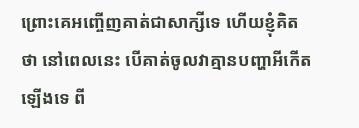ព្រោះគេអញ្ចើញគាត់ជាសាក្សីទេ ហើយខ្ញុំគិតថា នៅពេលនេះ បើគាត់ចូលវាគ្មានបញ្ហាអីកើតឡើងទេ ពី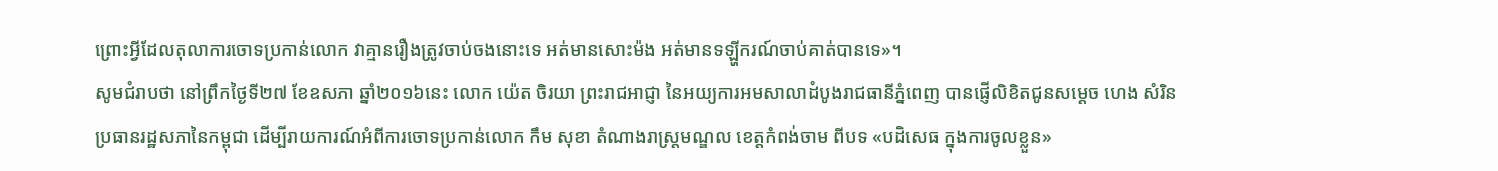ព្រោះអ្វីដែលតុលាការចោទប្រកាន់លោក វាគ្មានរឿងត្រូវចាប់ចងនោះទេ អត់មានសោះម៉ង អត់មានទឡ្ហីករណ៍ចាប់គាត់បានទេ»។
សូមជំរាបថា នៅព្រឹកថ្ងៃទី២៧ ខែឧសភា ឆ្នាំ២០១៦នេះ លោក យ៉េត ចិរយា ព្រះរាជអាជ្ញា នៃអយ្យការអមសាលាដំបូងរាជធានីភ្នំពេញ បានផ្ញើលិខិតជូនសម្តេច ហេង សំរិន ប្រធានរដ្ឋសភានៃកម្ពុជា ដើម្បីរាយការណ៍អំពីការចោទប្រកាន់លោក កឹម សុខា តំណាងរាស្រ្តមណ្ឌល ខេត្តកំពង់ចាម ពីបទ «បដិសេធ ក្នុងការចូលខ្លួន»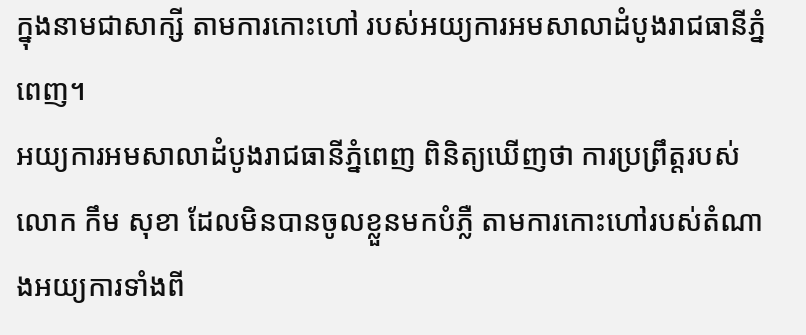ក្នុងនាមជាសាក្សី តាមការកោះហៅ របស់អយ្យការអមសាលាដំបូងរាជធានីភ្នំពេញ។
អយ្យការអមសាលាដំបូងរាជធានីភ្នំពេញ ពិនិត្យឃើញថា ការប្រព្រឹត្តរបស់លោក កឹម សុខា ដែលមិនបានចូលខ្លួនមកបំភ្លឺ តាមការកោះហៅរបស់តំណាងអយ្យការទាំងពី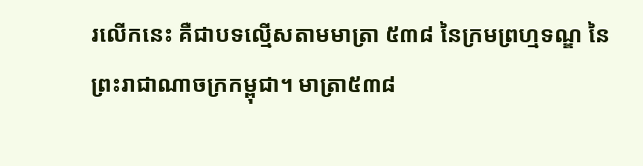រលើកនេះ គឺជាបទល្មើសតាមមាត្រា ៥៣៨ នៃក្រមព្រហ្មទណ្ឌ នៃព្រះរាជាណាចក្រកម្ពុជា។ មាត្រា៥៣៨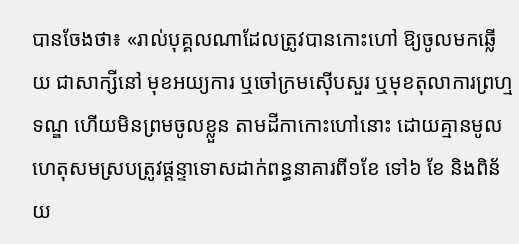បានចែងថា៖ «រាល់បុគ្គលណាដែលត្រូវបានកោះហៅ ឱ្យចូលមកឆ្លើយ ជាសាក្សីនៅ មុខអយ្យការ ឬចៅក្រមស៊ើបសួរ ឬមុខតុលាការព្រហ្មទណ្ឌ ហើយមិនព្រមចូលខ្លួន តាមដីកាកោះហៅនោះ ដោយគ្មានមូលហេតុសមស្របត្រូវផ្តន្ទាទោសដាក់ពន្ធនាគារពី១ខែ ទៅ៦ ខែ និងពិន័យ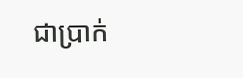ជាប្រាក់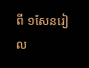ពី ១សែនរៀល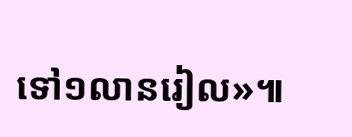ទៅ១លានរៀល»៕